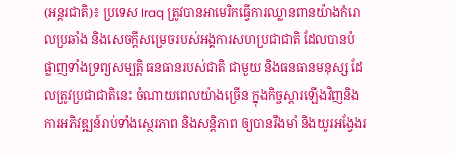(អន្តរជាតិ)៖ ប្រទេស Iraq ត្រូវបានអាមេរិកធ្វើការឈ្លានពានយ៉ាងកំរោលប្រឆាំង និងសេចក្តីសម្រេចរបស់អង្គការសហប្រជាជាតិ ដែលបានបំផ្លាញទាំងទ្រព្យសម្បត្តិ ធនធានរបស់ជាតិ ជាមួយ និងធនធានមនុស្ស ដែលត្រូវប្រជាជាតិនេះ ចំណាយពេលយ៉ាងច្រើន ក្នុងកិច្ចស្ដារឡើងវិញនិង ការអភិវឌ្ឍន៍រាប់ទាំងស្ថេរភាព និងសន្តិភាព ឲ្យបានរឹងមាំ និងយូរអង្វែងរ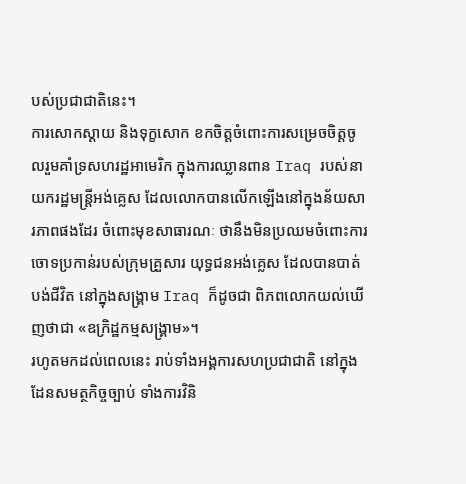បស់ប្រជាជាតិនេះ។
ការសោកស្តាយ និងទុក្ខសោក ខកចិត្តចំពោះការសម្រេចចិត្តចូលរួមគាំទ្រសហរដ្ឋអាមេរិក ក្នុងការឈ្លានពាន Iraq របស់នាយករដ្ឋមន្រ្តីអង់គ្លេស ដែលលោកបានលើកឡើងនៅក្នុងន័យសារភាពផងដែរ ចំពោះមុខសាធារណៈ ថានឹងមិនប្រឈមចំពោះការចោទប្រកាន់របស់ក្រុមគ្រួសារ យុទ្ធជនអង់គ្លេស ដែលបានបាត់បង់ជីវិត នៅក្នុងសង្រ្គាម Iraq ក៏ដូចជា ពិភពលោកយល់ឃើញថាជា «ឧក្រិដ្ឋកម្មសង្រ្គាម»។
រហូតមកដល់ពេលនេះ រាប់ទាំងអង្គការសហប្រជាជាតិ នៅក្នុងដែនសមត្ថកិច្ចច្បាប់ ទាំងការវិនិ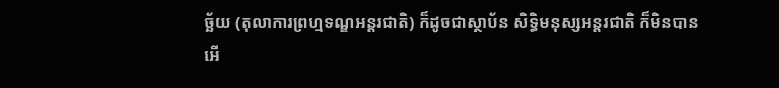ច័្ឆយ (តុលាការព្រហ្មទណ្ឌអន្តរជាតិ) ក៏ដូចជាស្ថាប័ន សិទ្ធិមនុស្សអន្តរជាតិ ក៏មិនបានអើ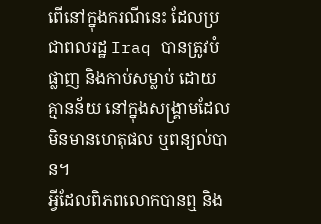ពើនៅក្នុងករណីនេះ ដែលប្រជាពលរដ្ឋ Iraq បានត្រូវបំផ្លាញ និងកាប់សម្លាប់ ដោយគ្មានន័យ នៅក្នុងសង្រ្គាមដែលមិនមានហេតុផល ឬពន្យល់បាន។
អ្វីដែលពិភពលោកបានឮ និង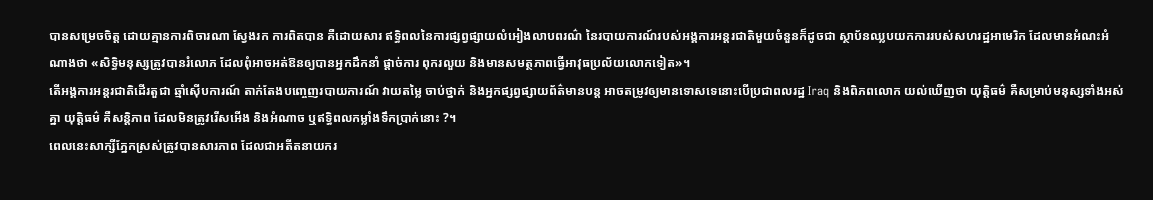បានសម្រេចចិត្ត ដោយគ្មានការពិចារណា ស្វែងរក ការពិតបាន គឺដោយសារ ឥទ្ធិពលនៃការផ្សព្វផ្សាយលំអៀងលាបពរណ៌ នៃរបាយការណ៍របស់អង្គការអន្តរជាតិមួយចំនួនក៏ដូចជា ស្ថាប័នឈ្លបយកការរបស់សហរដ្ឋអាមេរិក ដែលមានអំណះអំណាងថា «សិទ្ធិមនុស្សត្រូវបានរំលោភ ដែលពុំអាចអត់ឱនឲ្យបានអ្នកដឹកនាំ ផ្តាច់ការ ពុករលួយ និងមានសមត្ថភាពធ្វើអាវុធប្រល័យលោកទៀត»។
តើអង្គការអន្តរជាតិដើរតួជា ឆ្មាំស៊ើបការណ៍ តាក់តែងបញ្ចេញរបាយការណ៍ វាយតម្លៃ ចាប់ថ្នាក់ និងអ្នកផ្សព្វផ្សាយព័ត៌មានបន្ត អាចតម្រូវឲ្យមានទោសទេនោះបើប្រជាពលរដ្ឋ Iraq និងពិភពលោក យល់ឃើញថា យុត្តិធម៌ គឺសម្រាប់មនុស្សទាំងអស់គ្នា យុត្តិធម៌ គឺសន្តិភាព ដែលមិនត្រូវរើសអើង និងអំណាច ឬឥទ្ធិពលកម្លាំងទឹកប្រាក់នោះ ?។
ពេលនេះសាក្សីភ្នែកស្រស់ត្រូវបានសារភាព ដែលជាអតីតនាយករ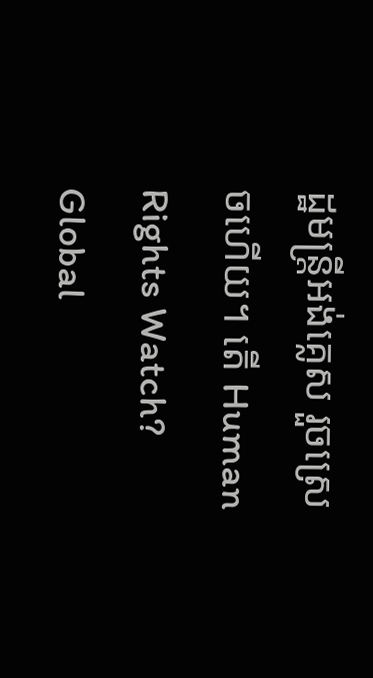ដ្ឋមន្រ្តីអង់គ្លេស រួចស្រេចហើយ។ តើ Human Rights Watch? Global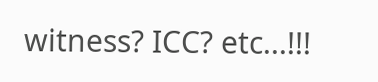witness? ICC? etc...!!!